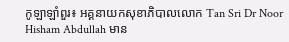កូឡាឡាំពួរ៖ អគ្គនាយកសុខាភិបាលលោក Tan Sri Dr Noor Hisham Abdullah មាន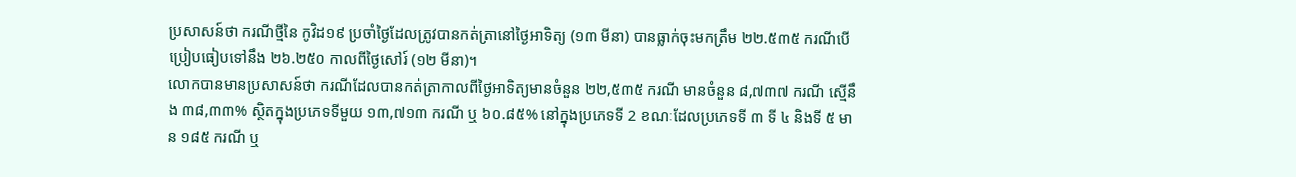ប្រសាសន៍ថា ករណីថ្មីនៃ កូវិដ១៩ ប្រចាំថ្ងៃដែលត្រូវបានកត់ត្រានៅថ្ងៃអាទិត្យ (១៣ មីនា) បានធ្លាក់ចុះមកត្រឹម ២២.៥៣៥ ករណីបើប្រៀបធៀបទៅនឹង ២៦.២៥០ កាលពីថ្ងៃសៅរ៍ (១២ មីនា)។
លោកបានមានប្រសាសន៍ថា ករណីដែលបានកត់ត្រាកាលពីថ្ងៃអាទិត្យមានចំនួន ២២,៥៣៥ ករណី មានចំនួន ៨,៧៣៧ ករណី ស្មើនឹង ៣៨,៣៣% ស្ថិតក្នុងប្រភេទទីមួយ ១៣,៧១៣ ករណី ឬ ៦០.៨៥% នៅក្នុងប្រភេទទី 2 ខណៈដែលប្រភេទទី ៣ ទី ៤ និងទី ៥ មាន ១៨៥ ករណី ឬ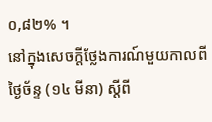០,៨២% ។
នៅក្នុងសេចក្តីថ្លែងការណ៍មួយកាលពីថ្ងៃច័ន្ទ (១៤ មីនា) ស្តីពី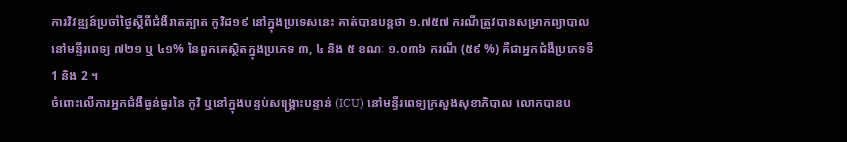ការវិវឌ្ឍន៍ប្រចាំថ្ងៃស្តីពីជំងឺរាតត្បាត កូវិដ១៩ នៅក្នុងប្រទេសនេះ គាត់បានបន្តថា ១.៧៥៧ ករណីត្រូវបានសម្រាកព្យាបាលនៅមន្ទីរពេទ្យ ៧២១ ឬ ៤១% នៃពួកគេស្ថិតក្នុងប្រភេទ ៣, ៤ និង ៥ ខណៈ ១.០៣៦ ករណី (៥៩ %) គឺជាអ្នកជំងឺប្រភេទទី 1 និង 2 ។
ចំពោះលើការអ្នកជំងឺធ្ងន់ធ្ងរនៃ កូវិ ឬនៅក្នុងបន្ទប់សង្គ្រោះបន្ទាន់ (ICU) នៅមន្ទីរពេទ្យក្រសួងសុខាភិបាល លោកបានប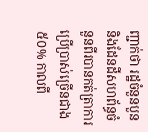ញ្ជាក់ថា រដ្ឋចំនួនបួន និងដែនដីសហព័ន្ធចំនួនពីរបានកត់ត្រាការប្រើប្រាស់ច្រើនជាង ៥០% កាលពី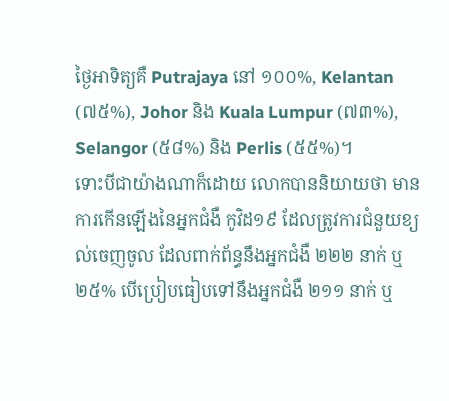ថ្ងៃអាទិត្យគឺ Putrajaya នៅ ១០០%, Kelantan (៧៥%), Johor និង Kuala Lumpur (៧៣%), Selangor (៥៨%) និង Perlis (៥៥%)។
ទោះបីជាយ៉ាងណាក៏ដោយ លោកបាននិយាយថា មានការកើនឡើងនៃអ្នកជំងឺ កូវិដ១៩ ដែលត្រូវការជំនួយខ្យល់ចេញចូល ដែលពាក់ព័ន្ធនឹងអ្នកជំងឺ ២២២ នាក់ ឬ ២៥% បើប្រៀបធៀបទៅនឹងអ្នកជំងឺ ២១១ នាក់ ឬ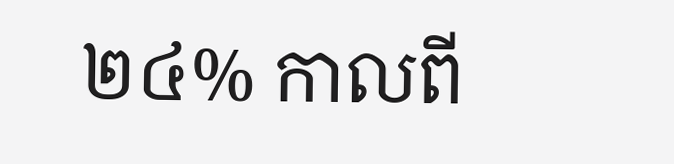២៤% កាលពី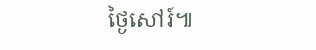ថ្ងៃសៅរ៍៕